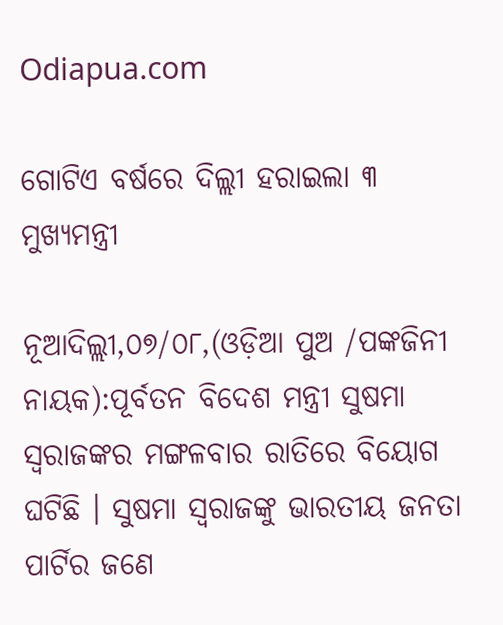Odiapua.com

ଗୋଟିଏ ବର୍ଷରେ ଦିଲ୍ଲୀ ହରାଇଲା ୩ ମୁଖ୍ୟମନ୍ତ୍ରୀ

ନୂଆଦିଲ୍ଲୀ,୦୭/୦୮,(ଓଡ଼ିଆ ପୁଅ /ପଙ୍କଜିନୀ ନାୟକ):ପୂର୍ବତନ ବିଦେଶ ମନ୍ତ୍ରୀ ସୁଷମା ସ୍ୱରାଜଙ୍କର ମଙ୍ଗଳବାର ରାତିରେ ବିୟୋଗ ଘଟିଛି । ସୁଷମା ସ୍ୱରାଜଙ୍କୁ ଭାରତୀୟ ଜନତା ପାର୍ଟିର ଜଣେ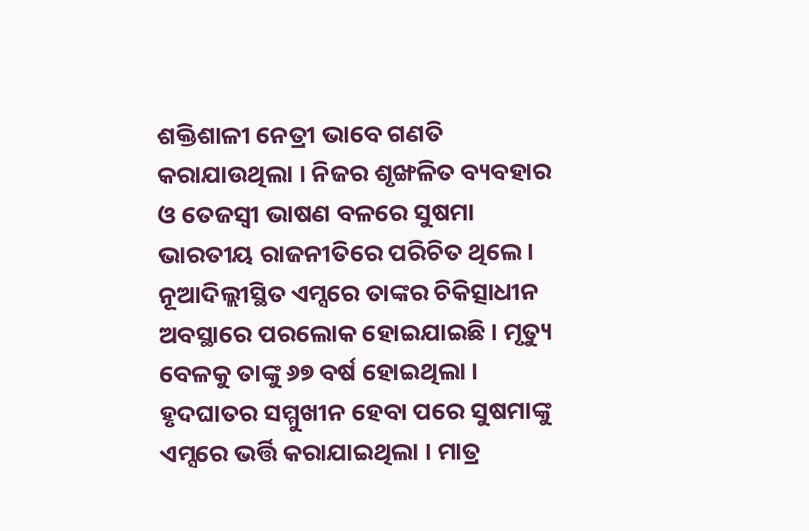ଶକ୍ତିଶାଳୀ ନେତ୍ରୀ ଭାବେ ଗଣତି କରାଯାଉଥିଲା । ନିଜର ଶୃଙ୍ଖଳିତ ବ୍ୟବହାର ଓ ତେଜସ୍ୱୀ ଭାଷଣ ବଳରେ ସୁଷମା ଭାରତୀୟ ରାଜନୀତିରେ ପରିଚିତ ଥିଲେ । ନୂଆଦିଲ୍ଲୀସ୍ଥିତ ଏମ୍ସରେ ତାଙ୍କର ଚିକିତ୍ସାଧୀନ ଅବସ୍ଥାରେ ପରଲୋକ ହୋଇଯାଇଛି । ମୃତ୍ୟୁ ବେଳକୁ ତାଙ୍କୁ ୬୭ ବର୍ଷ ହୋଇଥିଲା । ହୃଦଘାତର ସମ୍ମୁଖୀନ ହେବା ପରେ ସୁଷମାଙ୍କୁ ଏମ୍ସରେ ଭର୍ତ୍ତି କରାଯାଇଥିଲା । ମାତ୍ର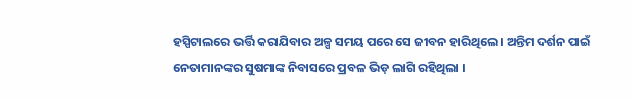ହସ୍ପିଟାଲରେ ଭର୍ତ୍ତି କରାଯିବାର ଅଳ୍ପ ସମୟ ପରେ ସେ ଜୀବନ ହାରିଥିଲେ । ଅନ୍ତିମ ଦର୍ଶନ ପାଇଁ ନେତାମାନଙ୍କର ସୁଷମାଙ୍କ ନିବାସରେ ପ୍ରବଳ ଭିଡ଼ ଲାଗି ରହିଥିଲା ।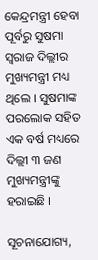କେନ୍ଦ୍ରମନ୍ତ୍ରୀ ହେବା ପୂର୍ବରୁ ସୁଷମା ସ୍ୱରାଜ ଦିଲ୍ଲୀର ମୁଖ୍ୟମନ୍ତ୍ରୀ ମଧ୍ୟ ଥିଲେ । ସୁଷମାଙ୍କ ପରଲୋକ ସହିତ ଏକ ବର୍ଷ ମଧ୍ୟରେ ଦିଲ୍ଲୀ ୩ ଜଣ ମୁଖ୍ୟମନ୍ତ୍ରୀଙ୍କୁ ହରାଇଛି ।

ସୂଚନାଯୋଗ୍ୟ,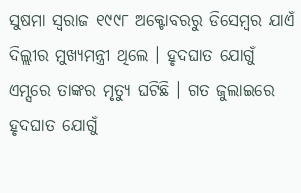ସୁଷମା ସ୍ୱରାଜ ୧୯୯୮ ଅକ୍ଟୋବରରୁ ଡିସେମ୍ବର ଯାଏଁ ଦିଲ୍ଲୀର ମୁଖ୍ୟମନ୍ତ୍ରୀ ଥିଲେ । ହୃଦଘାତ ଯୋଗୁଁ ଏମ୍ସରେ ତାଙ୍କର ମୃତ୍ୟୁ ଘଟିଛି । ଗତ ଜୁଲାଇରେ ହୃଦଘାତ ଯୋଗୁଁ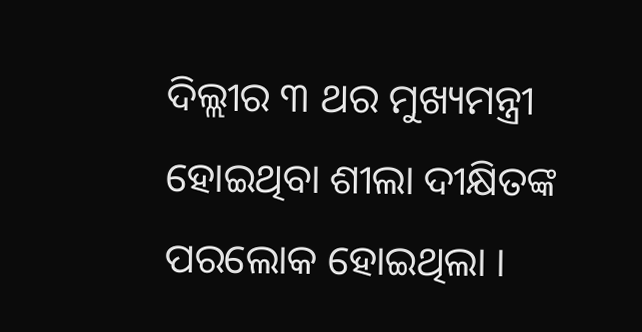ଦିଲ୍ଲୀର ୩ ଥର ମୁଖ୍ୟମନ୍ତ୍ରୀ ହୋଇଥିବା ଶୀଲା ଦୀକ୍ଷିତଙ୍କ ପରଲୋକ ହୋଇଥିଲା ।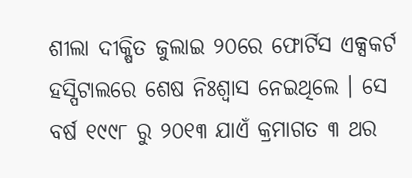ଶୀଲା ଦୀକ୍ଷିତ ଜୁଲାଇ ୨୦ରେ ଫୋର୍ଟିସ ଏକ୍ସକର୍ଟ ହସ୍ପିଟାଲରେ ଶେଷ ନିଃଶ୍ୱାସ ନେଇଥିଲେ । ସେ ବର୍ଷ ୧୯୯୮ ରୁ ୨୦୧୩ ଯାଏଁ କ୍ରମାଗତ ୩ ଥର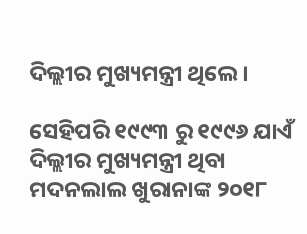ଦିଲ୍ଲୀର ମୁଖ୍ୟମନ୍ତ୍ରୀ ଥିଲେ ।

ସେହିପରି ୧୯୯୩ ରୁ ୧୯୯୬ ଯାଏଁ ଦିଲ୍ଲୀର ମୁଖ୍ୟମନ୍ତ୍ରୀ ଥିବା ମଦନଲାଲ ଖୁରାନାଙ୍କ ୨୦୧୮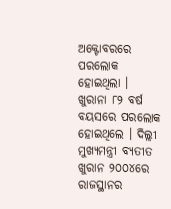ଅକ୍ଟୋବରରେ ପରଲୋକ ହୋଇଥିଲା । ଖୁରାନା ୮୨ ବର୍ଷ ବୟସରେ ପରଲୋକ ହୋଇଥିଲେ । ଦିଲ୍ଲୀ ମୁଖ୍ୟମନ୍ତ୍ରୀ ବ୍ୟତୀତ ଖୁରାନ ୨୦୦୪ରେ ରାଜସ୍ଥାନର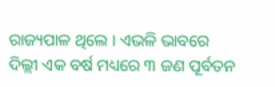ରାଜ୍ୟପାଳ ଥିଲେ । ଏଭଳି ଭାବରେ ଦିଲ୍ଲୀ ଏକ ବର୍ଷ ମଧ୍ୟରେ ୩ ଜଣ ପୂର୍ବତନ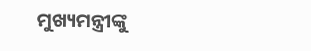ମୁଖ୍ୟମନ୍ତ୍ରୀଙ୍କୁ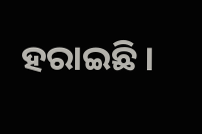ହରାଇଛି ।